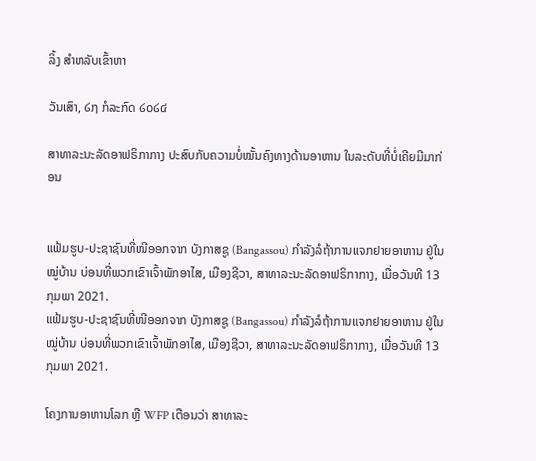ລິ້ງ ສຳຫລັບເຂົ້າຫາ

ວັນເສົາ, ໒໗ ກໍລະກົດ ໒໐໒໔

ສາທາລະນະລັດອາຟຣິກາກາງ ປະສົບກັບຄວາມບໍ່ໝັ້ນຄົງທາງດ້ານອາຫານ ໃນລະດັບທີ່ບໍ່ເຄີຍມີມາກ່ອນ


ແຟ້ມຮູບ-ປະຊາຊົນທີ່ໜີອອກຈາກ ບັງກາສຊູ (Bangassou) ກໍາລັງລໍຖ້າການແຈກຢາຍອາຫານ ຢູ່ໃນໝູ່ບ້ານ ບ່ອນທີ່ພວກເຂົາເຈົ້າພັກອາໄສ, ເມືອງຊີວາ, ສາທາລະນະລັດອາຟຣິກາກາງ, ເມື່ອວັນທີ 13 ກຸມພາ 2021.
ແຟ້ມຮູບ-ປະຊາຊົນທີ່ໜີອອກຈາກ ບັງກາສຊູ (Bangassou) ກໍາລັງລໍຖ້າການແຈກຢາຍອາຫານ ຢູ່ໃນໝູ່ບ້ານ ບ່ອນທີ່ພວກເຂົາເຈົ້າພັກອາໄສ, ເມືອງຊີວາ, ສາທາລະນະລັດອາຟຣິກາກາງ, ເມື່ອວັນທີ 13 ກຸມພາ 2021.

ໂຄງການອາຫານໂລກ ຫຼື WFP ເຕືອນວ່າ ສາທາລະ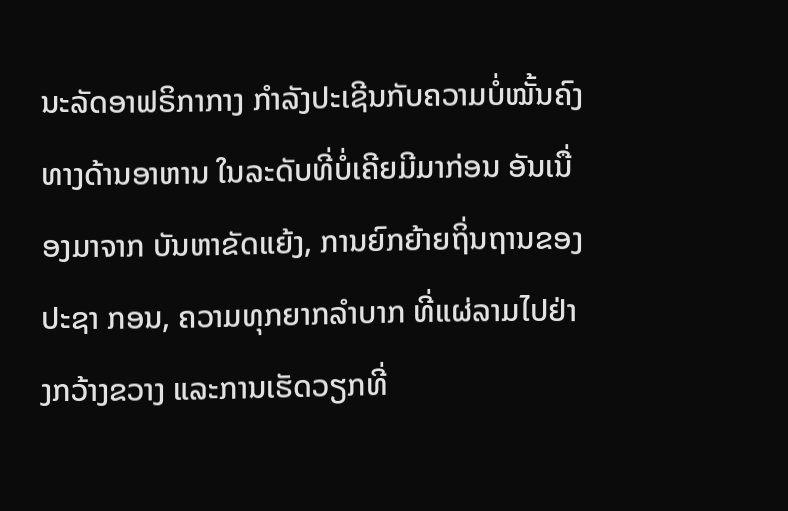ນະລັດອາຟຣິກາກາງ ກໍາລັງປະເຊີນກັບຄວາມບໍ່ໝັ້ນຄົງທາງດ້ານອາຫານ ໃນລະດັບທີ່ບໍ່ເຄີຍມີມາກ່ອນ ອັນເນື່ອງມາຈາກ ບັນຫາຂັດແຍ້ງ, ການຍົກຍ້າຍຖິ່ນຖານຂອງປະຊາ ກອນ, ຄວາມທຸກຍາກລໍາບາກ ທີ່ແຜ່ລາມໄປຢ່າງກວ້າງຂວາງ ແລະການເຮັດວຽກທີ່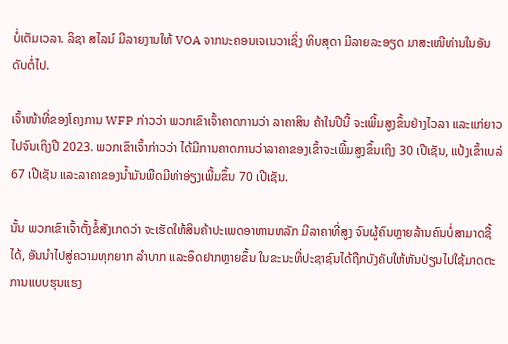ບໍ່ເຕັມເວລາ. ລິຊາ ສໄລນ໌ ມີລາຍງານໃຫ້ VOA ຈາກນະຄອນເຈເນວາເຊິ່ງ ທິບສຸດາ ມີລາຍລະອຽດ ມາສະເໜີທ່ານໃນອັນດັບຕໍ່ໄປ.

ເຈົ້າໜ້າທີ່ຂອງໂຄງການ WFP ກ່າວວ່າ ພວກເຂົາເຈົ້າຄາດການວ່າ ລາຄາສິນ ຄ້າໃນປີນີ້ ຈະເພີ້ມສູງຂຶ້ນຢ່າງໄວລາ ແລະແກ່ຍາວໄປຈົນເຖິງປີ 2023. ພວກເຂົາເຈົ້າກ່າວວ່າ ໄດ້ມີການຄາດການວ່າລາຄາຂອງເຂົ້າຈະເພີ້ມສູງຂຶ້ນເຖິງ 30 ເປີເຊັນ, ແປ້ງເຂົ້າເບລ່ 67 ເປີເຊັນ ແລະລາຄາຂອງນໍ້າມັນພືດມີທ່າອ່ຽງເພີ້ມຂຶ້ນ 70 ເປີເຊັນ.

ນັ້ນ ພວກເຂົາເຈົ້າຕັ້ງຂໍ້ສັງເກດວ່າ ຈະເຮັດໃຫ້ສິນຄ້າປະເພດອາຫານຫລັກ ມີລາຄາທີ່ສູງ ຈົນຜູ້ຄົນຫຼາຍລ້ານຄົນບໍ່ສາມາດຊື້ໄດ້, ອັນນໍາໄປສູ່ຄວາມທຸກຍາກ ລໍາບາກ ແລະອຶດຢາກຫຼາຍຂຶ້ນ ໃນຂະນະທີ່ປະຊາຊົນໄດ້ຖືກບັງຄັບໃຫ້ຫັນປ່ຽນໄປໃຊ້ມາດຕະການແບບຮຸນແຮງ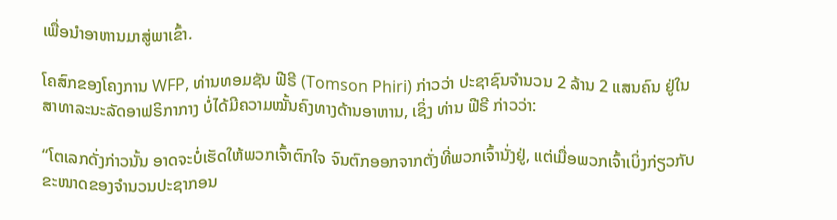ເພື່ອນໍາອາຫານມາສູ່ພາເຂົ້າ.

ໂຄສົກຂອງໂຄງການ WFP, ທ່ານທອມຊັນ ຟີຣີ (Tomson Phiri) ກ່າວວ່າ ປະຊາຊົນຈໍານວນ 2 ລ້ານ 2 ແສນຄົນ ຢູ່ໃນ ສາທາລະນະລັດອາຟຣິກາກາງ ບໍ່ໄດ້ມີຄວາມໝັ້ນຄົງທາງດ້ານອາຫານ, ເຊິ່ງ ທ່ານ ຟີຣີ ກ່າວວ່າ:

“ໂຕເລກດັ່ງກ່າວນັ້ນ ອາດຈະບໍ່ເຮັດໃຫ້ພວກເຈົ້າຕົກໃຈ ຈົນຕົກອອກຈາກຕັ່ງທີ່ພວກເຈົ້ານັ່ງຢູ່, ແຕ່ເມື່ອພວກເຈົ້າເບິ່ງກ່ຽວກັບຂະໜາດຂອງຈໍານວນປະຊາກອນ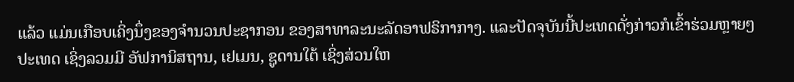ແລ້ວ ແມ່ນເກືອບເຄິ່ງນຶ່ງຂອງຈໍານວນປະຊາກອນ ຂອງສາທາລະນະລັດອາຟຣິກາກາງ. ແລະປັດຈຸບັນນີ້ປະເທດດັ່ງກ່າວກໍເຂົ້າຮ່ວມຫຼາຍໆປະເທດ ເຊິ່ງລວມມີ ອັຟການິສຖານ, ເຢເມນ, ຊູດານໃຕ້ ເຊິ່ງສ່ວນໃຫ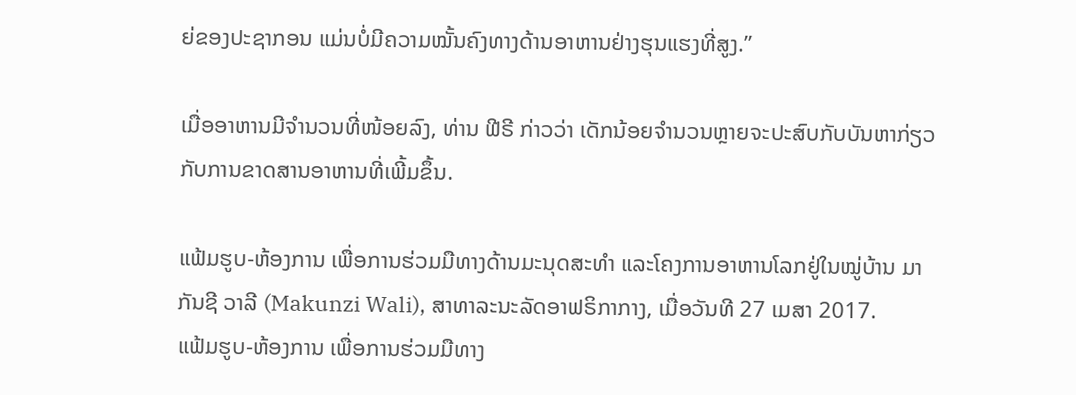ຍ່ຂອງປະຊາກອນ ແມ່ນບໍ່ມີຄວາມໝັ້ນຄົງທາງດ້ານອາຫານຢ່າງຮຸນແຮງທີ່ສູງ.”

ເມື່ອອາຫານມີຈໍານວນທີ່ໜ້ອຍລົງ, ທ່ານ ຟີຣີ ກ່າວວ່າ ເດັກນ້ອຍຈໍານວນຫຼາຍຈະປະສົບກັບບັນຫາກ່ຽວກັບການຂາດສານອາຫານທີ່ເພີ້ມຂຶ້ນ.

ແຟ້ມຮູບ-ຫ້ອງການ ເພື່ອການຮ່ວມມືທາງດ້ານມະນຸດສະທໍາ ແລະໂຄງການອາຫານໂລກຢູ່ໃນໝູ່ບ້ານ ມາກັນຊີ ວາລີ (Makunzi Wali), ສາທາລະນະລັດອາຟຣິກາກາງ, ເມື່ອວັນທີ 27 ເມສາ 2017.
ແຟ້ມຮູບ-ຫ້ອງການ ເພື່ອການຮ່ວມມືທາງ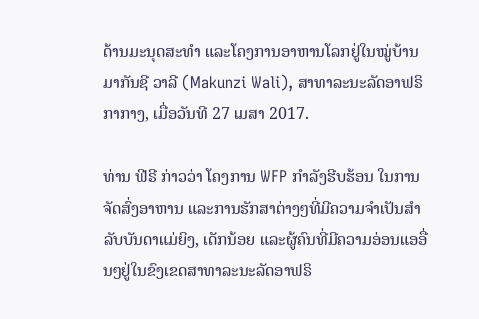ດ້ານມະນຸດສະທໍາ ແລະໂຄງການອາຫານໂລກຢູ່ໃນໝູ່ບ້ານ ມາກັນຊີ ວາລີ (Makunzi Wali), ສາທາລະນະລັດອາຟຣິກາກາງ, ເມື່ອວັນທີ 27 ເມສາ 2017.

ທ່ານ ຟີຣີ ກ່າວວ່າ ໂຄງການ WFP ກໍາລັງຮີບຮ້ອນ ໃນການຈັດສົ່ງອາຫານ ແລະການຮັກສາຕ່າງໆທີ່ມີຄວາມຈໍາເປັນສໍາລັບບັນດາແມ່ຍິງ, ເດັກນ້ອຍ ແລະຜູ້ຄົນທີ່ມີຄວາມອ່ອນແອອື່ນໆຢູ່ໃນຂົງເຂດສາທາລະນະລັດອາຟຣິ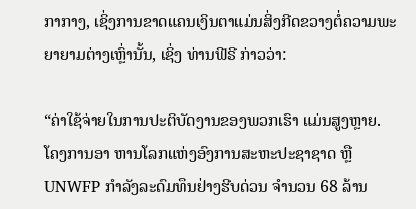ກາກາງ, ເຊິ່ງການຂາດແຄນເງິນຕາແມ່ນສິ່ງກີດຂວາງຕໍ່ຄວາມພະຍາຍາມຕ່າງເຫຼົ່ານັ້ນ, ເຊິ່ງ ທ່ານຟີຣີ ກ່າວວ່າ:

“ຄ່າໃຊ້ຈ່າຍໃນການປະຕິບັດງານຂອງພວກເຮົາ ແມ່ນສູງຫຼາຍ. ໂຄງການອາ ຫານໂລກແຫ່ງອົງການສະຫະປະຊາຊາດ ຫຼື UNWFP ກໍາລັງລະດົມທຶນຢ່າງຮີບດ່ວນ ຈໍານວນ 68 ລ້ານ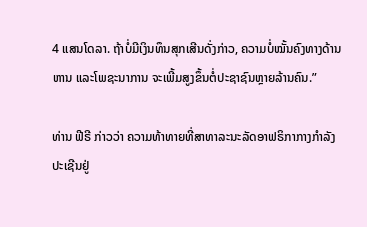4 ແສນໂດລາ. ຖ້າບໍ່ມີເງິນທຶນສຸກເສີນດັ່ງກ່າວ, ຄວາມບໍ່ໝັ້ນຄົງທາງດ້ານຫານ ແລະໂພຊະນາການ ຈະເພີ້ມສູງຂຶ້ນຕໍ່ປະຊາຊົນຫຼາຍລ້ານຄົນ.”

ທ່ານ ຟີຣີ ກ່າວວ່າ ຄວາມທ້າທາຍທີ່ສາທາລະນະລັດອາຟຣິກາກາງກໍາລັງປະເຊີນຢູ່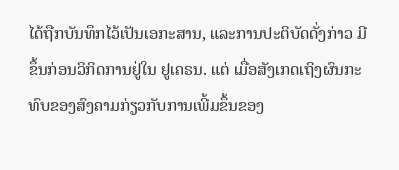ໄດ້ຖືກບັນທຶກໄວ້ເປັນເອກະສານ, ແລະການປະຕິບັດດັ່ງກ່າວ ມີຂຶ້ນກ່ອນວິກິດການຢູ່ໃນ ຢູເຄຣນ. ແຕ່ ເມື່ອສັງເກດເຖິງຜົນກະທົບຂອງສົງຄາມກ່ຽວກັບການເພີ້ມຂຶ້ນຂອງ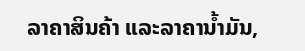ລາຄາສິນຄ້າ ແລະລາຄານໍ້າມັນ,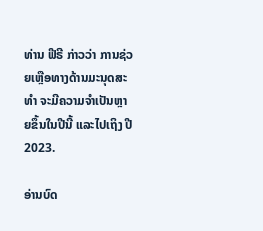ທ່ານ ຟີຣີ ກ່າວວ່າ ການຊ່ວຍເຫຼືອທາງດ້ານມະນຸດສະທໍາ ຈະມີຄວາມຈໍາເປັນຫຼາຍຂຶ້ນໃນປີນີ້ ແລະໄປເຖິງ ປີ 2023.

ອ່ານບົດ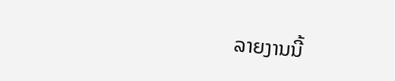ລາຍງານນີ້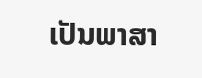ເປັນພາສາ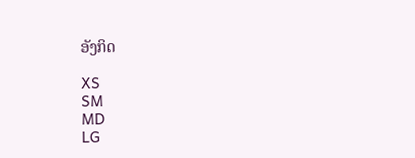ອັງກິດ

XS
SM
MD
LG